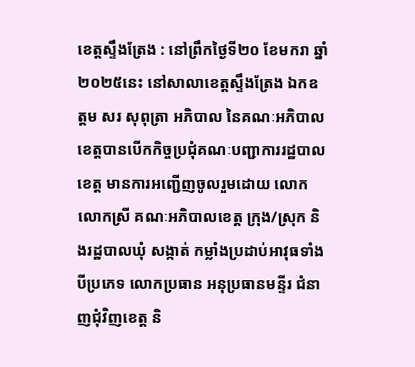ខេត្តស្ទឹងត្រែង : នៅព្រឹកថ្ងៃទី២០ ខែមករា ឆ្នាំ ២០២៥នេះ នៅសាលាខេត្តស្ទឹងត្រែង ឯកឧត្តម សរ សុពុត្រា អភិបាល នៃគណៈអភិបាលខេត្តបានបើកកិច្ចប្រជុំគណៈបញ្ជាការរដ្ឋបាលខេត្ត មានការអញ្ជើញចូលរួមដោយ លោក លោកស្រី គណៈអភិបាលខេត្ត ក្រុង/ស្រុក និងរដ្ឋបាលឃុំ សង្កាត់ កម្លាំងប្រដាប់អាវុធទាំងបីប្រភេទ លោកប្រធាន អនុប្រធានមន្ទីរ ជំនាញជុំវិញខេត្ត និ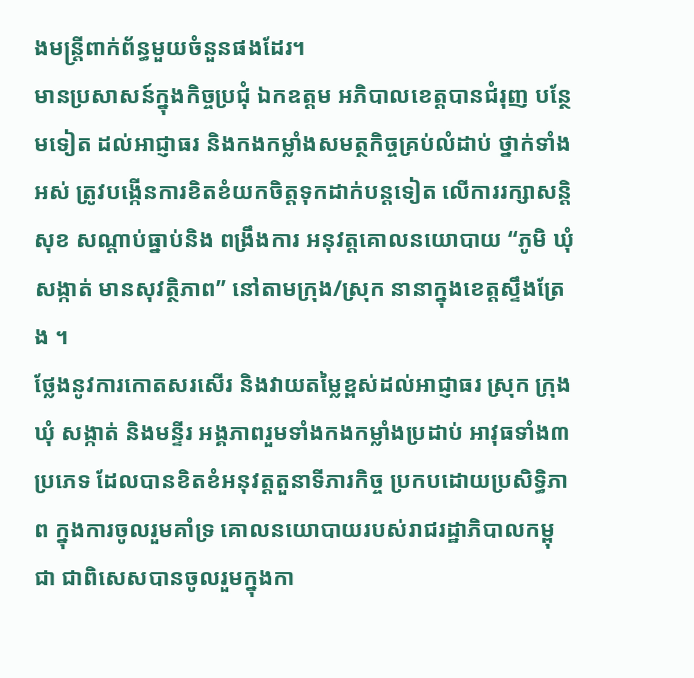ងមន្រ្តីពាក់ព័ន្ធមួយចំនួនផងដែរ។
មានប្រសាសន៍ក្នុងកិច្ចប្រជុំ ឯកឧត្តម អភិបាលខេត្តបានជំរុញ បន្ថែមទៀត ដល់អាជ្ញាធរ និងកងកម្លាំងសមត្ថកិច្ចគ្រប់លំដាប់ ថ្នាក់ទាំងអស់ ត្រូវបង្កើនការខិតខំយកចិត្តទុកដាក់បន្តទៀត លើការរក្សាសន្តិសុខ សណ្តាប់ធ្នាប់និង ពង្រឹងការ អនុវត្តគោលនយោបាយ “ភូមិ ឃុំ សង្កាត់ មានសុវត្ថិភាព” នៅតាមក្រុង/ស្រុក នានាក្នុងខេត្តស្ទឹងត្រែង ។
ថ្លែងនូវការកោតសរសើរ និងវាយតម្លៃខ្ពស់ដល់អាជ្ញាធរ ស្រុក ក្រុង ឃុំ សង្កាត់ និងមន្ទីរ អង្គភាពរួមទាំងកងកម្លាំងប្រដាប់ អាវុធទាំង៣ប្រភេទ ដែលបានខិតខំអនុវត្តតួនាទីភារកិច្ច ប្រកបដោយប្រសិទ្ធិភាព ក្នុងការចូលរួមគាំទ្រ គោលនយោបាយរបស់រាជរដ្ឋាភិបាលកម្ពុជា ជាពិសេសបានចូលរួមក្នុងកា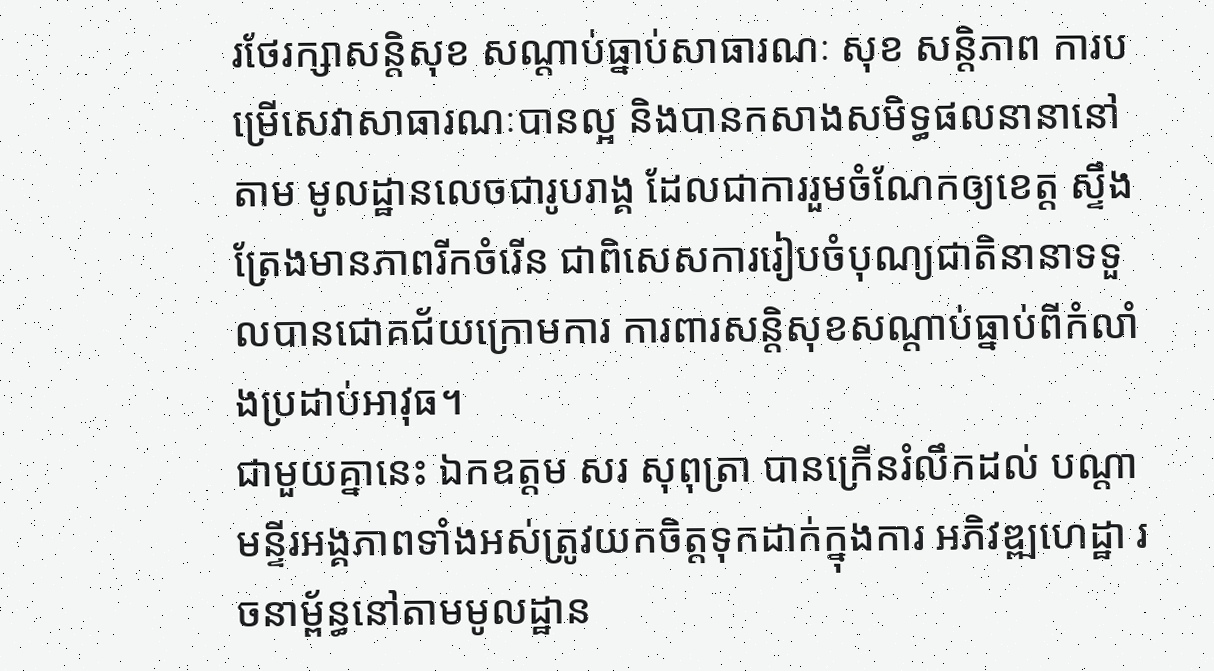រថែរក្សាសន្តិសុខ សណ្តាប់ធ្នាប់សាធារណៈ សុខ សន្តិភាព ការបម្រើសេវាសាធារណៈបានល្អ និងបានកសាងសមិទ្ធផលនានានៅតាម មូលដ្ឋានលេចជារូបរាង្គ ដែលជាការរួមចំណែកឲ្យខេត្ត ស្ទឹងត្រែងមានភាពរីកចំរើន ជាពិសេសការរៀបចំបុណ្យជាតិនានាទទួលបានជោគជ័យក្រោមការ ការពារសន្តិសុខសណ្តាប់ធ្នាប់ពីកំលាំងប្រដាប់អាវុធ។
ជាមួយគ្នានេះ ឯកឧត្តម សរ សុពុត្រា បានក្រើនរំលឹកដល់ បណ្តាមន្ទីរអង្គភាពទាំងអស់ត្រូវយកចិត្តទុកដាក់ក្នុងការ អភិវឌ្ឍហេដ្ឋា រចនាម្ព័ន្ធនៅតាមមូលដ្ឋាន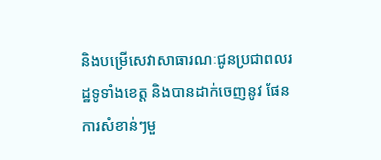និងបម្រើសេវាសាធារណៈជូនប្រជាពលរដ្ឋទូទាំងខេត្ត និងបានដាក់ចេញនូវ ផែនការសំខាន់ៗមួ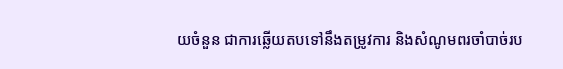យចំនួន ជាការឆ្លើយតបទៅនឹងតម្រូវការ និងសំណូមពរចាំបាច់រប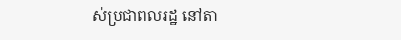ស់ប្រជាពលរដ្ឋ នៅតា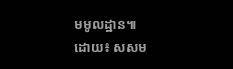មមូលដ្ឋាន៕
ដោយ៖ សសម